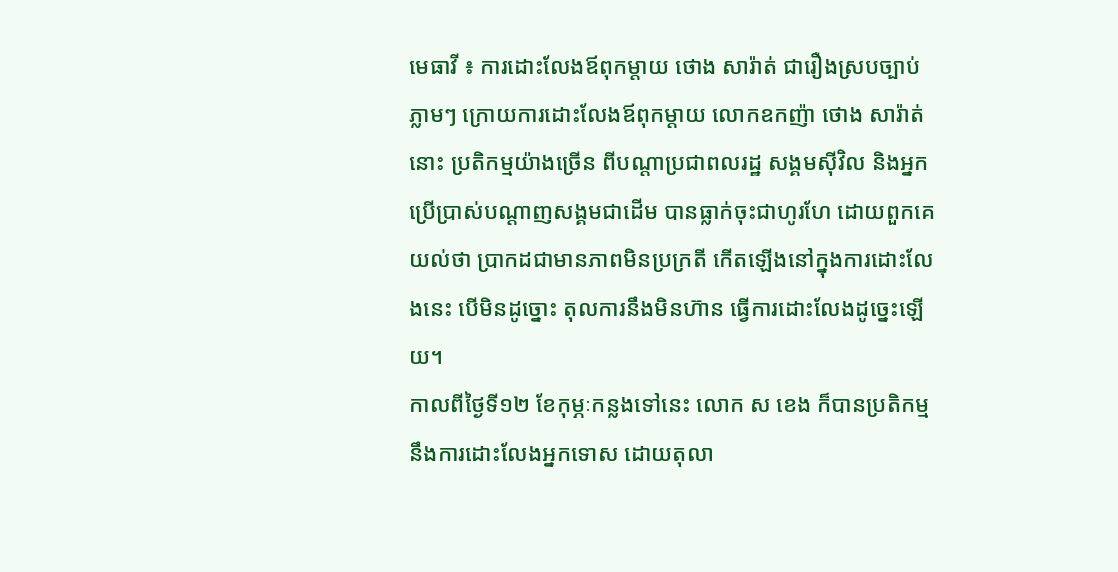មេធាវី ៖ ការដោះលែងឪពុកម្តាយ ថោង សារ៉ាត់ ជារឿងស្របច្បាប់
ភ្លាមៗ ក្រោយការដោះលែងឪពុកម្តាយ លោកឧកញ៉ា ថោង សារ៉ាត់ នោះ ប្រតិកម្មយ៉ាងច្រើន ពីបណ្តាប្រជាពលរដ្ឋ សង្គមស៊ីវិល និងអ្នកប្រើប្រាស់បណ្តាញសង្គមជាដើម បានធ្លាក់ចុះជាហូរហែ ដោយពួកគេយល់ថា ប្រាកដជាមានភាពមិនប្រក្រតី កើតឡើងនៅក្នុងការដោះលែងនេះ បើមិនដូច្នោះ តុលការនឹងមិនហ៊ាន ធ្វើការដោះលែងដូច្នេះឡើយ។
កាលពីថ្ងៃទី១២ ខែកុម្ភៈកន្លងទៅនេះ លោក ស ខេង ក៏បានប្រតិកម្មនឹងការដោះលែងអ្នកទោស ដោយតុលា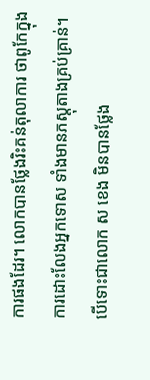ការផងដែរ។ លោកបានថ្លែងរិះគន់តុលាការ ថាពូកែក្នុងការដោះលែងអ្នកទោស ទាំងមានភស្តុតាងគ្រប់គ្រាន់។ បើទោះជាលោក ស ខេង មិនបានថ្លែង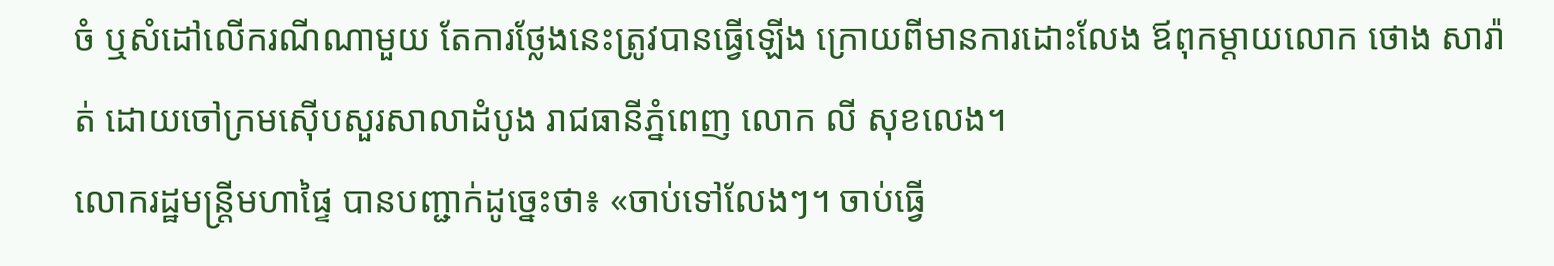ចំ ឬសំដៅលើករណីណាមួយ តែការថ្លែងនេះត្រូវបានធ្វើឡើង ក្រោយពីមានការដោះលែង ឪពុកម្តាយលោក ថោង សារ៉ាត់ ដោយចៅក្រមស៊ើបសួរសាលាដំបូង រាជធានីភ្នំពេញ លោក លី សុខលេង។
លោករដ្ឋមន្ត្រីមហាផ្ទៃ បានបញ្ជាក់ដូច្នេះថា៖ «ចាប់ទៅលែងៗ។ ចាប់ធ្វើ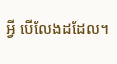អ្វី បើលែងដដែល។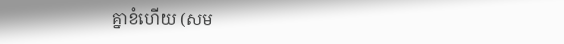គ្នាខំហើយ (សម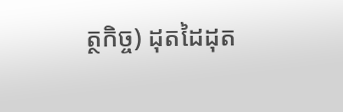ត្ថកិច្ច) ដុតដៃដុត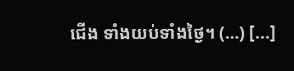ជើង ទាំងយប់ទាំងថ្ងៃ។ (…) [...]